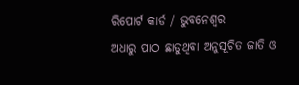ରିପୋର୍ଟ କାର୍ଡ / ଭୁବନେଶ୍ୱର
ଅଧାରୁ ପାଠ ଛାଡୁଥିବା ଅନୁସୂଚିତ ଜାତି ଓ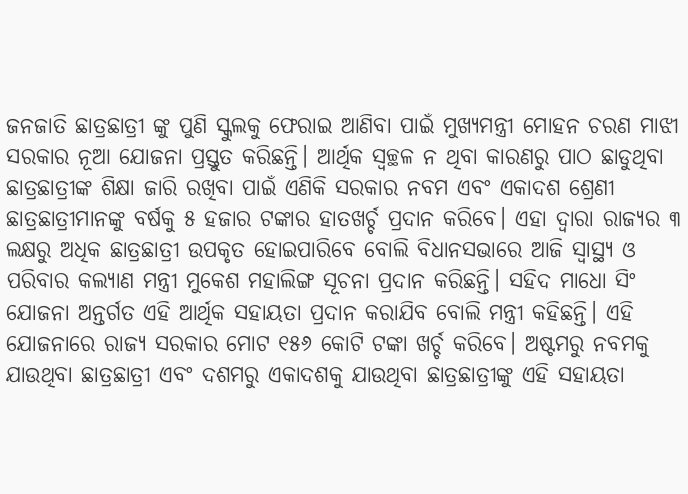ଜନଜାତି ଛାତ୍ରଛାତ୍ରୀ ଙ୍କୁ ପୁଣି ସ୍କୁଲକୁ ଫେରାଇ ଆଣିବା ପାଇଁ ମୁଖ୍ୟମନ୍ତ୍ରୀ ମୋହନ ଚରଣ ମାଝୀ ସରକାର ନୂଆ ଯୋଜନା ପ୍ରସ୍ତୁତ କରିଛନ୍ତି। ଆର୍ଥିକ ସ୍ବଚ୍ଛଳ ନ ଥିବା କାରଣରୁ ପାଠ ଛାଡୁଥିବା ଛାତ୍ରଛାତ୍ରୀଙ୍କ ଶିକ୍ଷା ଜାରି ରଖିବା ପାଇଁ ଏଣିକି ସରକାର ନବମ ଏବଂ ଏକାଦଶ ଶ୍ରେଣୀ ଛାତ୍ରଛାତ୍ରୀମାନଙ୍କୁ ବର୍ଷକୁ ୫ ହଜାର ଟଙ୍କାର ହାତଖର୍ଚ୍ଚ ପ୍ରଦାନ କରିବେ। ଏହା ଦ୍ବାରା ରାଜ୍ୟର ୩ ଲକ୍ଷରୁ ଅଧିକ ଛାତ୍ରଛାତ୍ରୀ ଉପକୃତ ହୋଇପାରିବେ ବୋଲି ବିଧାନସଭାରେ ଆଜି ସ୍ବାସ୍ଥ୍ୟ ଓ ପରିବାର କଲ୍ୟାଣ ମନ୍ତ୍ରୀ ମୁକେଶ ମହାଲିଙ୍ଗ ସୂଚନା ପ୍ରଦାନ କରିଛନ୍ତି। ସହିଦ ମାଧୋ ସିଂ ଯୋଜନା ଅନ୍ତର୍ଗତ ଏହି ଆର୍ଥିକ ସହାୟତା ପ୍ରଦାନ କରାଯିବ ବୋଲି ମନ୍ତ୍ରୀ କହିଛନ୍ତି। ଏହି ଯୋଜନାରେ ରାଜ୍ୟ ସରକାର ମୋଟ ୧୫୬ କୋଟି ଟଙ୍କା ଖର୍ଚ୍ଚ କରିବେ। ଅଷ୍ଟମରୁ ନବମକୁ ଯାଉଥିବା ଛାତ୍ରଛାତ୍ରୀ ଏବଂ ଦଶମରୁ ଏକାଦଶକୁ ଯାଉଥିବା ଛାତ୍ରଛାତ୍ରୀଙ୍କୁ ଏହି ସହାୟତା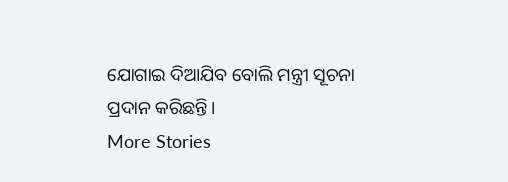ଯୋଗାଇ ଦିଆଯିବ ବୋଲି ମନ୍ତ୍ରୀ ସୂଚନା ପ୍ରଦାନ କରିଛନ୍ତି।
More Stories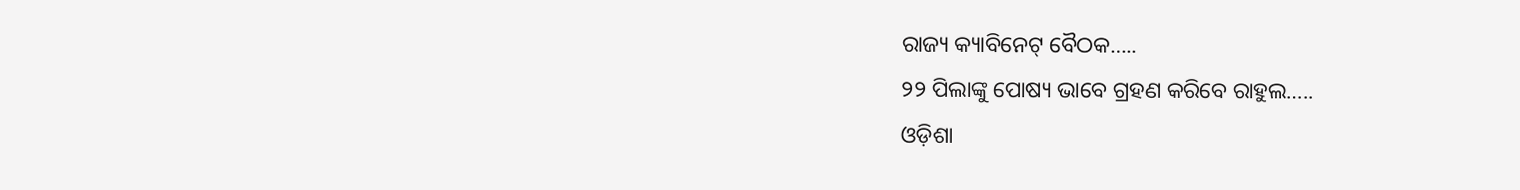ରାଜ୍ୟ କ୍ୟାବିନେଟ୍ ବୈଠକ…..
୨୨ ପିଲାଙ୍କୁ ପୋଷ୍ୟ ଭାବେ ଗ୍ରହଣ କରିବେ ରାହୁଲ…..
ଓଡ଼ିଶା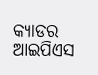କ୍ୟାଡର ଆଇପିଏସ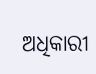ଅଧିକାରୀ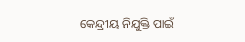କେନ୍ଦ୍ରୀୟ ନିଯୁକ୍ତି ପାଇଁ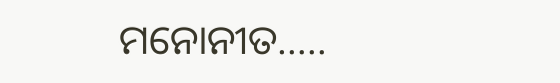ମନୋନୀତ…..